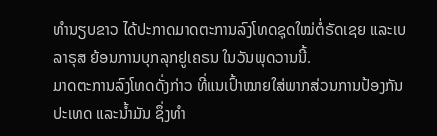ທຳນຽບຂາວ ໄດ້ປະກາດມາດຕະການລົງໂທດຊຸດໃໝ່ຕໍ່ຣັດເຊຍ ແລະເບລາຣຸສ ຍ້ອນການບຸກລຸກຢູເຄຣນ ໃນວັນພຸດວານນີ້.
ມາດຕະການລົງໂທດດັ່ງກ່າວ ທີ່ແນເປົ້າໝາຍໃສ່ພາກສ່ວນການປ້ອງກັນປະເທດ ແລະນ້ຳມັນ ຊຶ່ງທຳ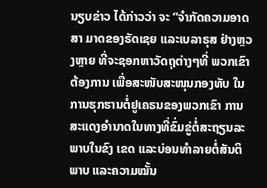ນຽບຂ່າວ ໄດ້ກ່າວວ່າ ຈະ “ຈຳກັດຄວາມອາດສາ ມາດຂອງຣັດເຊຍ ແລະເບລາຣຸສ ຢ່າງຫຼວງຫຼາຍ ທີ່ຈະຊອກຫາວັດຖຸຕ່າງໆທີ່ ພວກເຂົາຕ້ອງການ ເພື່ອສະໜັບສະໜຸນກອງທັບ ໃນການຮຸກຮານຕໍ່ຢູເຄຣນຂອງພວກເຂົາ ການສະແດງອຳນາດໃນທາງທີ່ຂົ່ມຂູ່ຕໍ່ສະຖຽນລະພາບໃນຂົງ ເຂດ ແລະບ່ອນທຳລາຍຕໍ່ສັນຕິພາບ ແລະຄວາມໝັ້ນ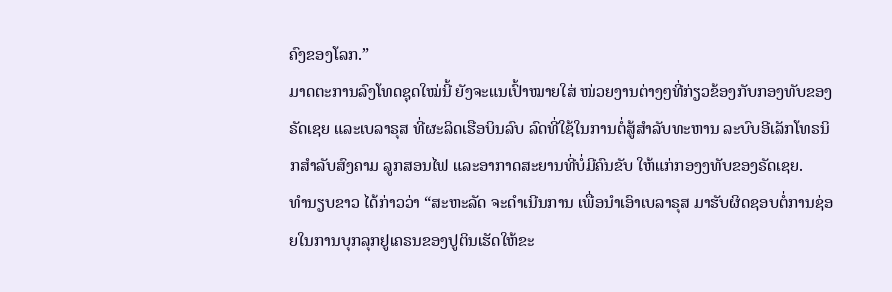ຄົງຂອງໂລກ.”
ມາດຕະການລົງໂທດຊຸດໃໝ່ນີ້ ຍັງຈະແນເປົ້າໝາຍໃສ່ ໜ່ວຍງານຕ່າງໆທີ່ກ່ຽວຂ້ອງກັບກອງທັບຂອງຣັດເຊຍ ແລະເບລາຣຸສ ທີ່ຜະລິດເຮືອບິນລົບ ລົດທີ່ໃຊ້ໃນການຕໍ່ສູ້ສຳລັບທະຫານ ລະບົບອີເລັກໂທຣນິກສຳລັບສົງຄາມ ລູກສອນໄຟ ແລະອາກາດສະຍານທີ່ບໍ່ມີຄົນຂັບ ໃຫ້ແກ່ກອງງທັບຂອງຣັດເຊຍ.
ທຳນຽບຂາວ ໄດ້ກ່າວວ່າ “ສະຫະລັດ ຈະດຳເນີນການ ເພື່ອນຳເອົາເບລາຣຸສ ມາຮັບຜິດຊອບຕໍ່ການຊ່ອຍໃນການບຸກລຸກຢູເຄຣນຂອງປູຕິນເຮັດໃຫ້ຂະ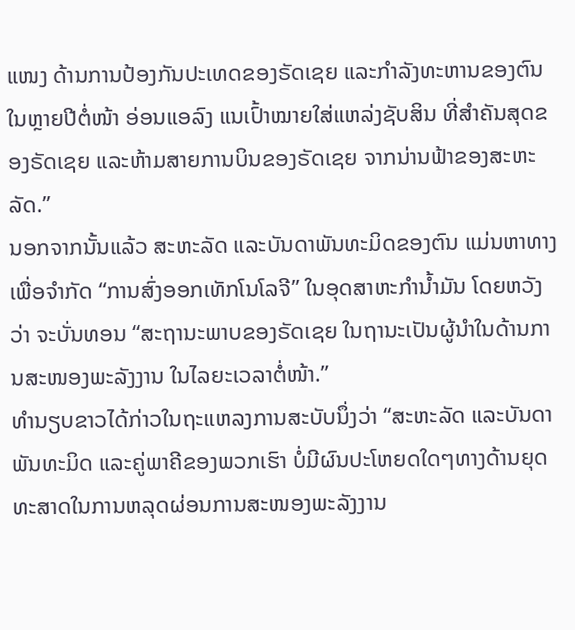ແໜງ ດ້ານການປ້ອງກັນປະເທດຂອງຣັດເຊຍ ແລະກຳລັງທະຫານຂອງຕົນ ໃນຫຼາຍປີຕໍ່ໜ້າ ອ່ອນແອລົງ ແນເປົ້າໝາຍໃສ່ແຫລ່ງຊັບສິນ ທີ່ສຳຄັນສຸດຂອງຣັດເຊຍ ແລະຫ້າມສາຍການບິນຂອງຣັດເຊຍ ຈາກນ່ານຟ້າຂອງສະຫະລັດ.”
ນອກຈາກນັ້ນແລ້ວ ສະຫະລັດ ແລະບັນດາພັນທະມິດຂອງຕົນ ແມ່ນຫາທາງເພື່ອຈຳກັດ “ການສົ່ງອອກເທັກໂນໂລຈີ” ໃນອຸດສາຫະກຳນ້ຳມັນ ໂດຍຫວັງວ່າ ຈະບັ່ນທອນ “ສະຖານະພາບຂອງຣັດເຊຍ ໃນຖານະເປັນຜູ້ນຳໃນດ້ານການສະໜອງພະລັງງານ ໃນໄລຍະເວລາຕໍ່ໜ້າ.”
ທຳນຽບຂາວໄດ້ກ່າວໃນຖະແຫລງການສະບັບນຶ່ງວ່າ “ສະຫະລັດ ແລະບັນດາພັນທະມິດ ແລະຄູ່ພາຄີຂອງພວກເຮົາ ບໍ່ມີຜົນປະໂຫຍດໃດໆທາງດ້ານຍຸດທະສາດໃນການຫລຸດຜ່ອນການສະໜອງພະລັງງານ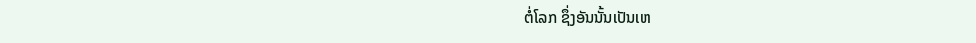ຕໍ່ໂລກ ຊຶ່ງອັນນັ້ນເປັນເຫ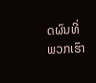ດຜົນທີ່ພວກເຮົາ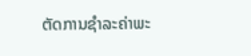ຕັດການຊຳລະຄ່າພະ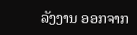ລັງງານ ອອກຈາກ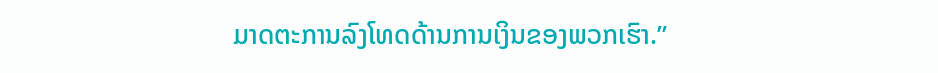ມາດຕະການລົງໂທດດ້ານການເງິນຂອງພວກເຮົາ.”